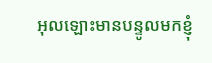អុលឡោះមានបន្ទូលមកខ្ញុំ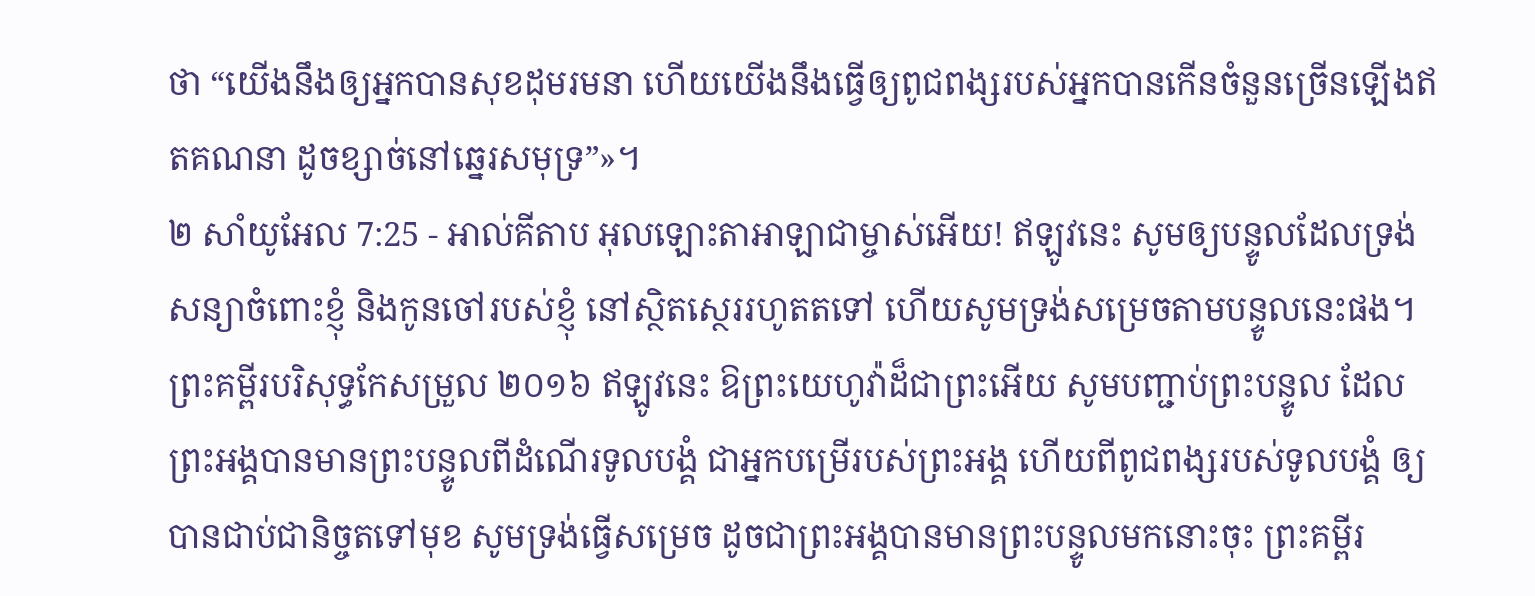ថា “យើងនឹងឲ្យអ្នកបានសុខដុមរមនា ហើយយើងនឹងធ្វើឲ្យពូជពង្សរបស់អ្នកបានកើនចំនួនច្រើនឡើងឥតគណនា ដូចខ្សាច់នៅឆ្នេរសមុទ្រ”»។
២ សាំយូអែល 7:25 - អាល់គីតាប អុលឡោះតាអាឡាជាម្ចាស់អើយ! ឥឡូវនេះ សូមឲ្យបន្ទូលដែលទ្រង់សន្យាចំពោះខ្ញុំ និងកូនចៅរបស់ខ្ញុំ នៅស្ថិតស្ថេររហូតតទៅ ហើយសូមទ្រង់សម្រេចតាមបន្ទូលនេះផង។ ព្រះគម្ពីរបរិសុទ្ធកែសម្រួល ២០១៦ ឥឡូវនេះ ឱព្រះយេហូវ៉ាដ៏ជាព្រះអើយ សូមបញ្ជាប់ព្រះបន្ទូល ដែលព្រះអង្គបានមានព្រះបន្ទូលពីដំណើរទូលបង្គំ ជាអ្នកបម្រើរបស់ព្រះអង្គ ហើយពីពូជពង្សរបស់ទូលបង្គំ ឲ្យបានជាប់ជានិច្ចតទៅមុខ សូមទ្រង់ធ្វើសម្រេច ដូចជាព្រះអង្គបានមានព្រះបន្ទូលមកនោះចុះ ព្រះគម្ពីរ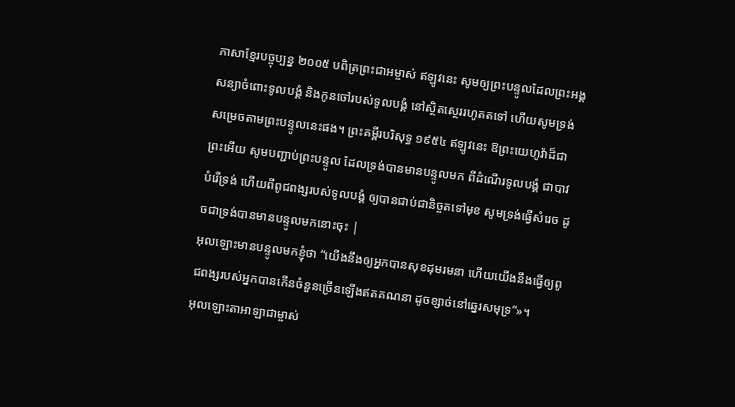ភាសាខ្មែរបច្ចុប្បន្ន ២០០៥ បពិត្រព្រះជាអម្ចាស់ ឥឡូវនេះ សូមឲ្យព្រះបន្ទូលដែលព្រះអង្គសន្យាចំពោះទូលបង្គំ និងកូនចៅរបស់ទូលបង្គំ នៅស្ថិតស្ថេររហូតតទៅ ហើយសូមទ្រង់សម្រេចតាមព្រះបន្ទូលនេះផង។ ព្រះគម្ពីរបរិសុទ្ធ ១៩៥៤ ឥឡូវនេះ ឱព្រះយេហូវ៉ាដ៏ជាព្រះអើយ សូមបញ្ជាប់ព្រះបន្ទូល ដែលទ្រង់បានមានបន្ទូលមក ពីដំណើរទូលបង្គំ ជាបាវបំរើទ្រង់ ហើយពីពូជពង្សរបស់ទូលបង្គំ ឲ្យបានជាប់ជានិច្ចតទៅមុខ សូមទ្រង់ធ្វើសំរេច ដូចជាទ្រង់បានមានបន្ទូលមកនោះចុះ |
អុលឡោះមានបន្ទូលមកខ្ញុំថា “យើងនឹងឲ្យអ្នកបានសុខដុមរមនា ហើយយើងនឹងធ្វើឲ្យពូជពង្សរបស់អ្នកបានកើនចំនួនច្រើនឡើងឥតគណនា ដូចខ្សាច់នៅឆ្នេរសមុទ្រ”»។
អុលឡោះតាអាឡាជាម្ចាស់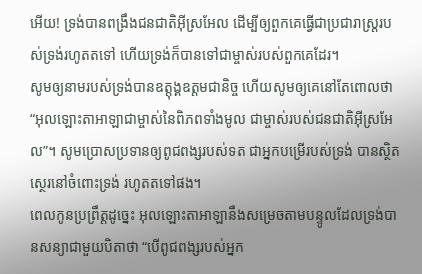អើយ! ទ្រង់បានពង្រឹងជនជាតិអ៊ីស្រអែល ដើម្បីឲ្យពួកគេធ្វើជាប្រជារាស្ត្ររបស់ទ្រង់រហូតតទៅ ហើយទ្រង់ក៏បានទៅជាម្ចាស់របស់ពួកគេដែរ។
សូមឲ្យនាមរបស់ទ្រង់បានឧត្តុង្គឧត្តមជានិច្ច ហើយសូមឲ្យគេនៅតែពោលថា “អុលឡោះតាអាឡាជាម្ចាស់នៃពិភពទាំងមូល ជាម្ចាស់របស់ជនជាតិអ៊ីស្រអែល”។ សូមប្រោសប្រទានឲ្យពូជពង្សរបស់ទត ជាអ្នកបម្រើរបស់ទ្រង់ បានស្ថិតស្ថេរនៅចំពោះទ្រង់ រហូតតទៅផង។
ពេលកូនប្រព្រឹត្តដូច្នេះ អុលឡោះតាអាឡានឹងសម្រេចតាមបន្ទូលដែលទ្រង់បានសន្យាជាមួយបិតាថា “បើពូជពង្សរបស់អ្នក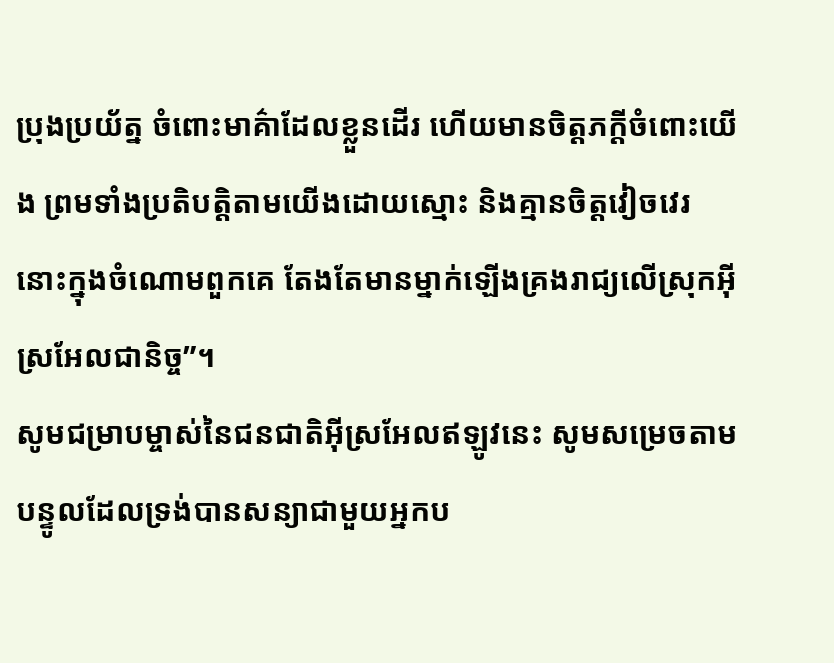ប្រុងប្រយ័ត្ន ចំពោះមាគ៌ាដែលខ្លួនដើរ ហើយមានចិត្តភក្តីចំពោះយើង ព្រមទាំងប្រតិបត្តិតាមយើងដោយស្មោះ និងគ្មានចិត្តវៀចវេរ នោះក្នុងចំណោមពួកគេ តែងតែមានម្នាក់ឡើងគ្រងរាជ្យលើស្រុកអ៊ីស្រអែលជានិច្ច”។
សូមជម្រាបម្ចាស់នៃជនជាតិអ៊ីស្រអែលឥឡូវនេះ សូមសម្រេចតាមបន្ទូលដែលទ្រង់បានសន្យាជាមួយអ្នកប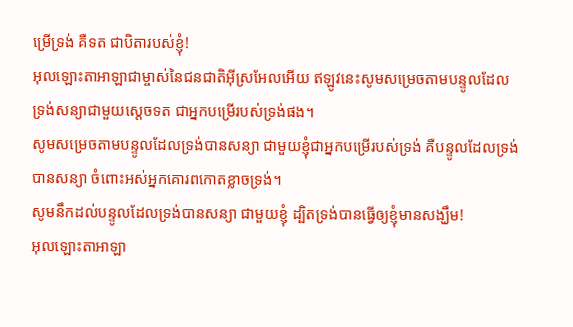ម្រើទ្រង់ គឺទត ជាបិតារបស់ខ្ញុំ!
អុលឡោះតាអាឡាជាម្ចាស់នៃជនជាតិអ៊ីស្រអែលអើយ ឥឡូវនេះសូមសម្រេចតាមបន្ទូលដែលទ្រង់សន្យាជាមួយស្តេចទត ជាអ្នកបម្រើរបស់ទ្រង់ផង។
សូមសម្រេចតាមបន្ទូលដែលទ្រង់បានសន្យា ជាមួយខ្ញុំជាអ្នកបម្រើរបស់ទ្រង់ គឺបន្ទូលដែលទ្រង់បានសន្យា ចំពោះអស់អ្នកគោរពកោតខ្លាចទ្រង់។
សូមនឹកដល់បន្ទូលដែលទ្រង់បានសន្យា ជាមួយខ្ញុំ ដ្បិតទ្រង់បានធ្វើឲ្យខ្ញុំមានសង្ឃឹម!
អុលឡោះតាអាឡា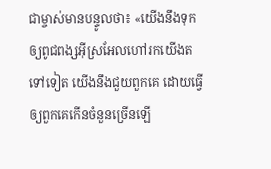ជាម្ចាស់មានបន្ទូលថា៖ «យើងនឹងទុកឲ្យពូជពង្សអ៊ីស្រអែលហៅរកយើងតទៅទៀត យើងនឹងជួយពួកគេ ដោយធ្វើឲ្យពួកគេកើនចំនួនច្រើនឡើ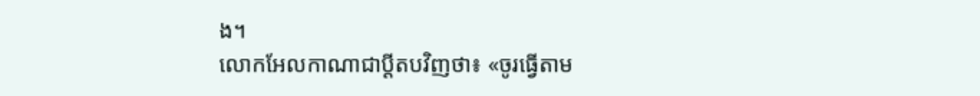ង។
លោកអែលកាណាជាប្ដីតបវិញថា៖ «ចូរធ្វើតាម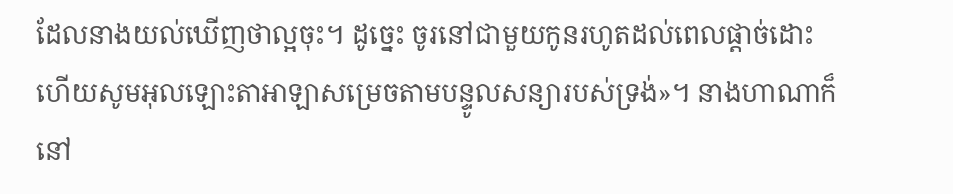ដែលនាងយល់ឃើញថាល្អចុះ។ ដូច្នេះ ចូរនៅជាមួយកូនរហូតដល់ពេលផ្តាច់ដោះ ហើយសូមអុលឡោះតាអាឡាសម្រេចតាមបន្ទូលសន្យារបស់ទ្រង់»។ នាងហាណាក៏នៅ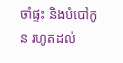ចាំផ្ទះ និងបំបៅកូន រហូតដល់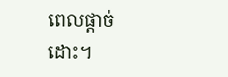ពេលផ្តាច់ដោះ។